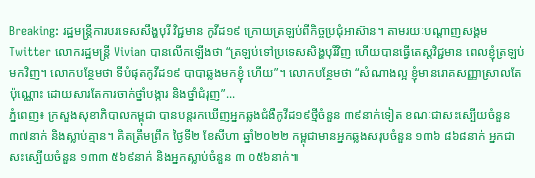Breaking: រដ្ឋមន្ត្រីការបរទេសសឹង្ហបុរី វិជ្ជមាន កូវីដ១៩ ក្រោយត្រឡប់ពីកិច្ចប្រជុំអាស៊ាន។ តាមរយៈបណ្ដាញសង្គម Twitter លោករដ្ឋមន្រ្តី Vivian បានលើកឡើងថា “ត្រឡប់ទៅប្រទេសសិង្ហបុរីវិញ ហើយបានធ្វើតេស្តវិជ្ជមាន ពេលខ្ញុំត្រឡប់មកវិញ។ លោកបន្ថែមថា ទីបំផុតកូវីដ១៩ បាបាឆ្លងមកខ្ញុំ ហើយ”។ លោកបន្ថែមថា “សំណាងល្អ ខ្ញុំមានរោគសញ្ញាស្រាលតែប៉ុណ្ណោះ ដោយសារតែការចាក់ថ្នាំបង្ការ និងថ្នាំជំរុញ”...
ភ្នំពេញ៖ ក្រសួងសុខាភិបាលកម្ពុជា បានបន្តរកឃើញអ្នកឆ្លងជំងឺកូវីដ១៩ថ្មីចំនួន ៣៩នាក់ទៀត ខណៈជាសះស្បើយចំនួន៣៧នាក់ និងស្លាប់គ្មាន។ គិតត្រឹមព្រឹក ថ្ងៃទី២ ខែសីហា ឆ្នាំ២០២២ កម្ពុជាមានអ្នកឆ្លងសរុបចំនួន ១៣៦ ៨៦៨នាក់ អ្នកជាសះស្បើយចំនួន ១៣៣ ៥៦៩នាក់ និងអ្នកស្លាប់ចំនួន ៣ ០៥៦នាក់៕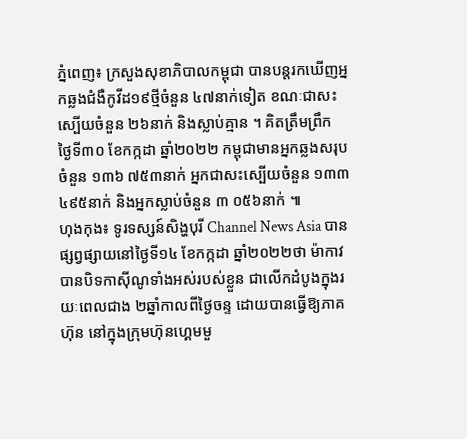ភ្នំពេញ៖ ក្រសួងសុខាភិបាលកម្ពុជា បានបន្តរកឃើញអ្នកឆ្លងជំងឺកូវីដ១៩ថ្មីចំនួន ៤៧នាក់ទៀត ខណៈជាសះស្បើយចំនួន ២៦នាក់ និងស្លាប់គ្មាន ។ គិតត្រឹមព្រឹក ថ្ងៃទី៣០ ខែកក្កដា ឆ្នាំ២០២២ កម្ពុជាមានអ្នកឆ្លងសរុបចំនួន ១៣៦ ៧៥៣នាក់ អ្នកជាសះស្បើយចំនួន ១៣៣ ៤៩៥នាក់ និងអ្នកស្លាប់ចំនួន ៣ ០៥៦នាក់ ៕
ហុងកុង៖ ទូរទស្សន៍សិង្ហបុរី Channel News Asia បានផ្សព្វផ្សាយនៅថ្ងៃទី១៤ ខែកក្កដា ឆ្នាំ២០២២ថា ម៉ាកាវបានបិទកាស៊ីណូទាំងអស់របស់ខ្លួន ជាលើកដំបូងក្នុងរយៈពេលជាង ២ឆ្នាំកាលពីថ្ងៃចន្ទ ដោយបានធ្វើឱ្យភាគហ៊ុន នៅក្នុងក្រុមហ៊ុនហ្គេមមួ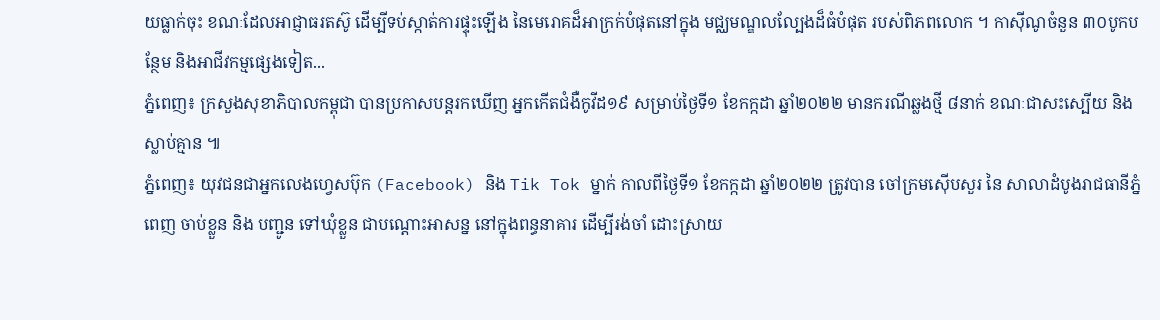យធ្លាក់ចុះ ខណៈដែលអាជ្ញាធរតស៊ូ ដើម្បីទប់ស្កាត់ការផ្ទុះឡើង នៃមេរោគដ៏អាក្រក់បំផុតនៅក្នុង មជ្ឈមណ្ឌលល្បែងដ៏ធំបំផុត របស់ពិភពលោក ។ កាស៊ីណូចំនួន ៣០បូកបន្ថែម និងអាជីវកម្មផ្សេងទៀត...
ភ្នំពេញ៖ ក្រសួងសុខាភិបាលកម្ពុជា បានប្រកាសបន្តរកឃើញ អ្នកកើតជំងឺកូវីដ១៩ សម្រាប់ថ្ងៃទី១ ខែកក្កដា ឆ្នាំ២០២២ មានករណីឆ្លងថ្មី ៨នាក់ ខណៈជាសះស្បើយ និងស្លាប់គ្មាន ៕
ភ្នំពេញ៖ យុវជនជាអ្នកលេងហ្វេសប៊ុក (Facebook) និង Tik Tok ម្នាក់ កាលពីថ្ងៃទី១ ខែកក្កដា ឆ្នាំ២០២២ ត្រូវបាន ចៅក្រមស៊ើបសួរ នៃ សាលាដំបូងរាជធានីភ្នំពេញ ចាប់ខ្លួន និង បញ្ជូន ទៅឃុំខ្លួន ជាបណ្ដោះអាសន្ន នៅក្នុងពន្ធនាគារ ដើម្បីរង់ចាំ ដោះស្រាយ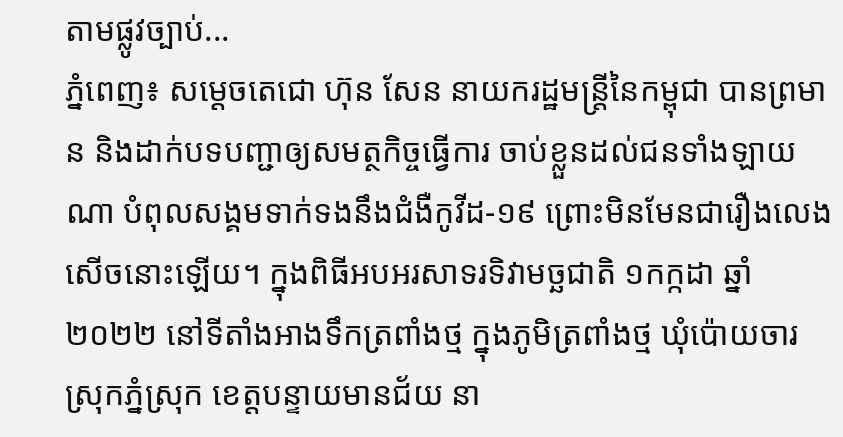តាមផ្លូវច្បាប់...
ភ្នំពេញ៖ សម្ដេចតេជោ ហ៊ុន សែន នាយករដ្ឋមន្ដ្រីនៃកម្ពុជា បានព្រមាន និងដាក់បទបញ្ជាឲ្យសមត្ថកិច្ចធ្វើការ ចាប់ខ្លួនដល់ជនទាំងឡាយណា បំពុលសង្គមទាក់ទងនឹងជំងឺកូវីដ-១៩ ព្រោះមិនមែនជារឿងលេងសើចនោះឡើយ។ ក្នុងពិធីអបអរសាទរទិវាមច្ឆជាតិ ១កក្កដា ឆ្នាំ២០២២ នៅទីតាំងអាងទឹកត្រពាំងថ្ម ក្នុងភូមិត្រពាំងថ្ម ឃុំប៉ោយចារ ស្រុកភ្នំស្រុក ខេត្តបន្ទាយមានជ័យ នា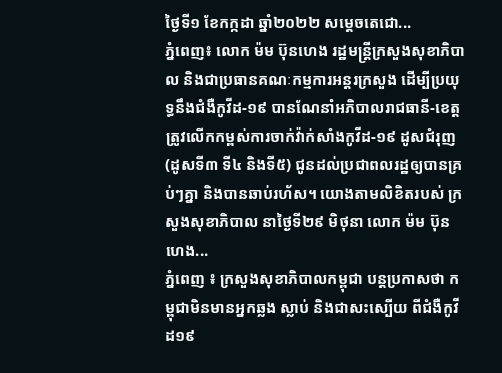ថ្ងៃទី១ ខែកក្កដា ឆ្នាំ២០២២ សម្ដេចតេជោ...
ភ្នំពេញ៖ លោក ម៉ម ប៊ុនហេង រដ្ឋមន្ដ្រីក្រសួងសុខាភិបាល និងជាប្រធានគណៈកម្មការអន្ដរក្រសួង ដើម្បីប្រយុទ្ធនឹងជំងឺកូវីដ-១៩ បានណែនាំអភិបាលរាជធានី-ខេត្ត ត្រូវលើកកម្ពស់ការចាក់វ៉ាក់សាំងកូវីដ-១៩ ដូសជំរុញ (ដូសទី៣ ទី៤ និងទី៥) ជូនដល់ប្រជាពលរដ្ឋឲ្យបានគ្រប់ៗគ្នា និងបានឆាប់រហ័ស។ យោងតាមលិខិតរបស់ ក្រសួងសុខាភិបាល នាថ្ងៃទី២៩ មិថុនា លោក ម៉ម ប៊ុនហេង...
ភ្នំពេញ ៖ ក្រសួងសុខាភិបាលកម្ពុជា បន្តប្រកាសថា កម្ពុជាមិនមានអ្នកឆ្លង ស្លាប់ និងជាសះស្បើយ ពីជំងឺកូវីដ១៩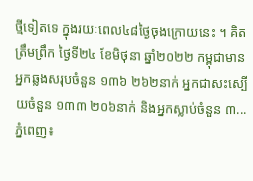ថ្មីទៀតទេ ក្នុងរយៈពេល៤៨ថ្ងៃចុងក្រោយនេះ ។ គិតត្រឹមព្រឹក ថ្ងៃទី២៤ ខែមិថុនា ឆ្នាំ២០២២ កម្ពុជាមានអ្នកឆ្លងសរុបចំនួន ១៣៦ ២៦២នាក់ អ្នកជាសះស្បើយចំនួន ១៣៣ ២០៦នាក់ និងអ្នកស្លាប់ចំនួន ៣...
ភ្នំពេញ៖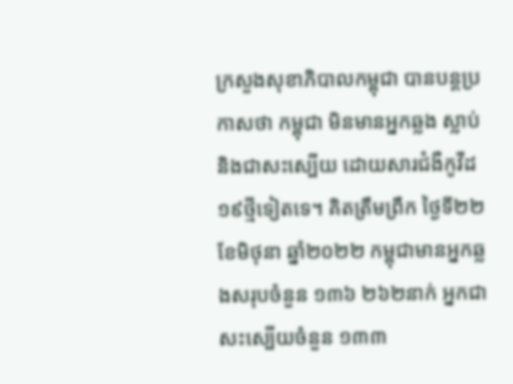ក្រសួងសុខាភិបាលកម្ពុជា បានបន្តប្រកាសថា កម្ពុជា មិនមានអ្នកឆ្លង ស្លាប់ និងជាសះស្បើយ ដោយសារជំងឺកូវីដ១៩ថ្មីទៀតទេ។ គិតត្រឹមព្រឹក ថ្ងៃទី២២ ខែមិថុនា ឆ្នាំ២០២២ កម្ពុជាមានអ្នកឆ្លងសរុបចំនួន ១៣៦ ២៦២នាក់ អ្នកជាសះស្បើយចំនួន ១៣៣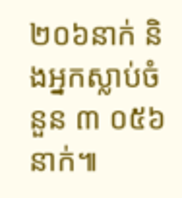២០៦នាក់ និងអ្នកស្លាប់ចំនួន ៣ ០៥៦នាក់៕